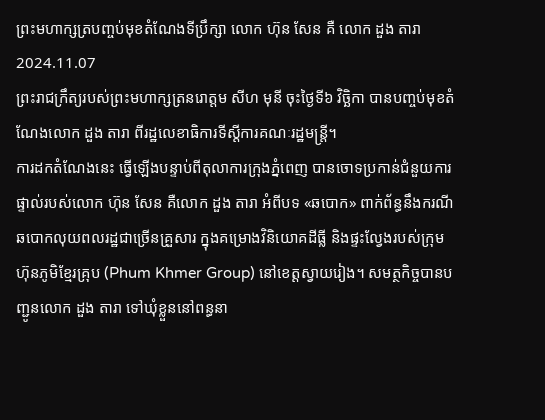ព្រះមហាក្សត្របញ្ចប់មុខតំណែងទីប្រឹក្សា លោក ហ៊ុន សែន គឺ លោក ដួង តារា
2024.11.07
ព្រះរាជក្រឹត្យរបស់ព្រះមហាក្សត្រនរោត្តម សីហ មុនី ចុះថ្ងៃទី៦ វិច្ឆិកា បានបញ្ចប់មុខតំណែងលោក ដួង តារា ពីរដ្ឋលេខាធិការទីស្ដីការគណៈរដ្ឋមន្ត្រី។
ការដកតំណែងនេះ ធ្វើឡើងបន្ទាប់ពីតុលាការក្រុងភ្នំពេញ បានចោទប្រកាន់ជំនួយការផ្ទាល់របស់លោក ហ៊ុន សែន គឺលោក ដួង តារា អំពីបទ «ឆបោក» ពាក់ព័ន្ធនឹងករណីឆបោកលុយពលរដ្ឋជាច្រើនគ្រួសារ ក្នុងគម្រោងវិនិយោគដីធ្លី និងផ្ទះល្វែងរបស់ក្រុមហ៊ុនភូមិខ្មែរគ្រុប (Phum Khmer Group) នៅខេត្តស្វាយរៀង។ សមត្ថកិច្ចបានបញ្ជូនលោក ដួង តារា ទៅឃុំខ្លួននៅពន្ធនា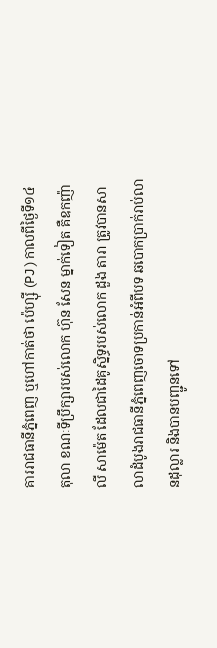គាររាជធានីភ្នំពេញ ឬហៅកាត់ថា ប៉េហ្ស៊ី (PJ ) កាលពីថ្ងៃទី១៤ តុលា ខណៈទីប្រឹក្សារបស់លោក ហ៊ុន សែន ម្នាក់ទៀត គឺឧកញ៉ា លី សាម៉េត ដែលជាដៃគូស្និទ្ធរបស់លោក ដួង តារា ត្រូវបានសាលាដំបូងរាជធានីភ្នំពេញចោទប្រកាន់អំពីបទ ឆបោកប្រាក់រាប់លានដុល្លារ និងបានបញ្ជូនទៅ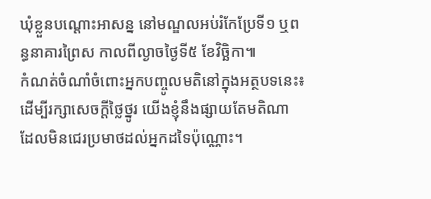ឃុំខ្លួនបណ្ដោះអាសន្ន នៅមណ្ឌលអប់រំកែប្រែទី១ ឬពន្ធនាគារព្រៃស កាលពីល្ងាចថ្ងៃទី៥ ខែវិច្ឆិកា៕
កំណត់ចំណាំចំពោះអ្នកបញ្ចូលមតិនៅក្នុងអត្ថបទនេះ៖ ដើម្បីរក្សាសេចក្ដីថ្លៃថ្នូរ យើងខ្ញុំនឹងផ្សាយតែមតិណា ដែលមិនជេរប្រមាថដល់អ្នកដទៃប៉ុណ្ណោះ។